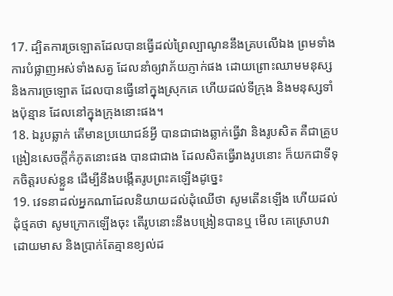17. ដ្បិតការច្រឡោតដែលបានធ្វើដល់ព្រៃល្បាណូននឹងគ្របលើឯង ព្រមទាំងការបំផ្លាញអស់ទាំងសត្វ ដែលនាំឲ្យវាភ័យភ្ញាក់ផង ដោយព្រោះឈាមមនុស្ស និងការច្រឡោត ដែលបានធ្វើនៅក្នុងស្រុកគេ ហើយដល់ទីក្រុង និងមនុស្សទាំងប៉ុន្មាន ដែលនៅក្នុងក្រុងនោះផង។
18. ឯរូបឆ្លាក់ តើមានប្រយោជន៍អ្វី បានជាជាងឆ្លាក់ធ្វើវា និងរូបសិត គឺជាគ្រូបង្រៀនសេចក្ដីកំភូតនោះផង បានជាជាង ដែលសិតធ្វើរាងរូបនោះ ក៏យកជាទីទុកចិត្តរបស់ខ្លួន ដើម្បីនឹងបង្កើតរូបព្រះគឡើងដូច្នេះ
19. វេទនាដល់អ្នកណាដែលនិយាយដល់ដុំឈើថា សូមតើនឡើង ហើយដល់ដុំថ្មគថា សូមក្រោកឡើងចុះ តើរូបនោះនឹងបង្រៀនបានឬ មើល គេស្រោបវាដោយមាស និងប្រាក់តែគ្មានខ្យល់ដ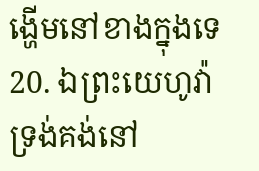ង្ហើមនៅខាងក្នុងទេ
20. ឯព្រះយេហូវ៉ា ទ្រង់គង់នៅ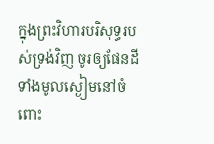ក្នុងព្រះវិហារបរិសុទ្ធរបស់ទ្រង់វិញ ចូរឲ្យផែនដីទាំងមូលស្ងៀមនៅចំពោះ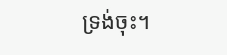ទ្រង់ចុះ។